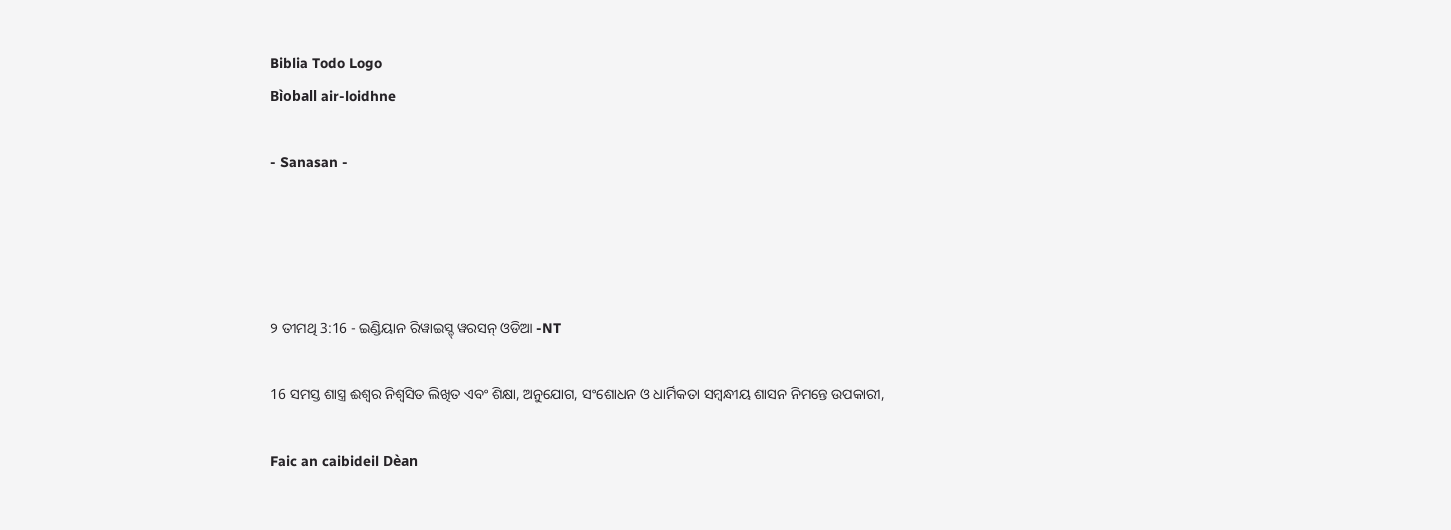Biblia Todo Logo
Bìoball air-loidhne

- Sanasan -




୨ ତୀମଥି 3:16 - ଇଣ୍ଡିୟାନ ରିୱାଇସ୍ଡ୍ ୱରସନ୍ ଓଡିଆ -NT

16 ସମସ୍ତ ଶାସ୍ତ୍ର ଈଶ୍ବର ନିଶ୍ଵସିତ ଲିଖିତ ଏବଂ ଶିକ୍ଷା, ଅନୁଯୋଗ, ସଂଶୋଧନ ଓ ଧାର୍ମିକତା ସମ୍ବନ୍ଧୀୟ ଶାସନ ନିମନ୍ତେ ଉପକାରୀ,

Faic an caibideil Dèan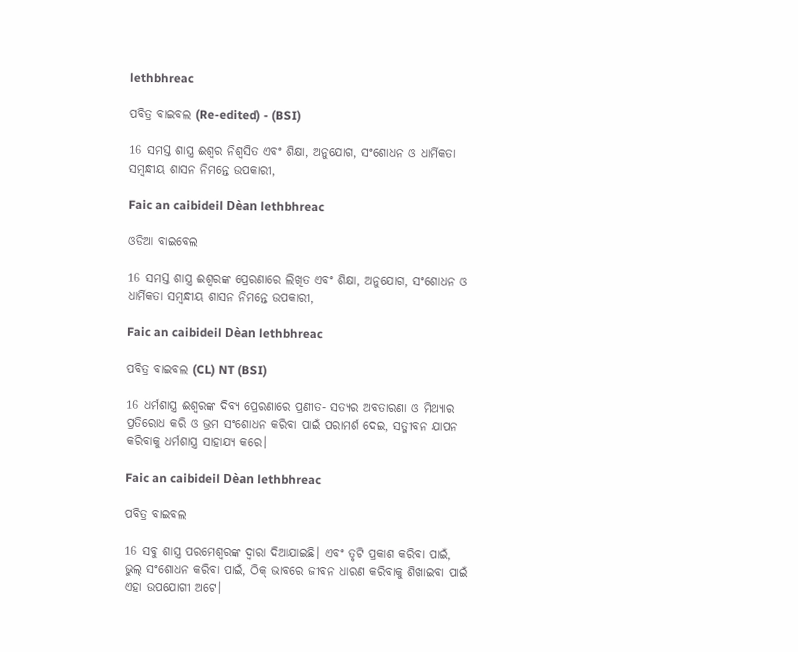lethbhreac

ପବିତ୍ର ବାଇବଲ (Re-edited) - (BSI)

16 ସମସ୍ତ ଶାସ୍ତ୍ର ଈଶ୍ଵର ନିଶ୍ଵସିତ ଏବଂ ଶିକ୍ଷା, ଅନୁଯୋଗ, ସଂଶୋଧନ ଓ ଧାର୍ମିକତା ସମ୍ଵନ୍ଧୀୟ ଶାସନ ନିମନ୍ତେ ଉପକାରୀ,

Faic an caibideil Dèan lethbhreac

ଓଡିଆ ବାଇବେଲ

16 ସମସ୍ତ ଶାସ୍ତ୍ର ଈଶ୍ୱରଙ୍କ ପ୍ରେରଣାରେ ଲିଖିତ ଏବଂ ଶିକ୍ଷା, ଅନୁଯୋଗ, ସଂଶୋଧନ ଓ ଧାର୍ମିକତା ସମ୍ବନ୍ଧୀୟ ଶାସନ ନିମନ୍ତେ ଉପକାରୀ,

Faic an caibideil Dèan lethbhreac

ପବିତ୍ର ବାଇବଲ (CL) NT (BSI)

16 ଧର୍ମଶାସ୍ତ୍ର ଈଶ୍ୱରଙ୍କ ଦିବ୍ୟ ପ୍ରେରଣାରେ ପ୍ରଣୀତ- ସତ୍ୟର ଅବତାରଣା ଓ ମିଥ୍ୟାର ପ୍ରତିରୋଧ କରି ଓ ଭ୍ରମ ସଂଶୋଧନ କରିବା ପାଇଁ ପରାମର୍ଶ ଦେଇ, ସତ୍ଜୀବନ ଯାପନ କରିବାକୁ ଧର୍ମଶାସ୍ତ୍ର ସାହାଯ୍ୟ କରେ।

Faic an caibideil Dèan lethbhreac

ପବିତ୍ର ବାଇବଲ

16 ସବୁ ଶାସ୍ତ୍ର ପରମେଶ୍ୱରଙ୍କ ଦ୍ୱାରା ଦିଆଯାଇଛି। ଏବଂ ତୃଟି ପ୍ରକାଶ କରିବା ପାଇଁ, ଭୁଲ୍ ସଂଶୋଧନ କରିବା ପାଇଁ, ଠିକ୍ ଭାବରେ ଜୀବନ ଧାରଣ କରିବାକୁ ଶିଖାଇବା ପାଇଁ ଏହା ଉପଯୋଗୀ ଅଟେ।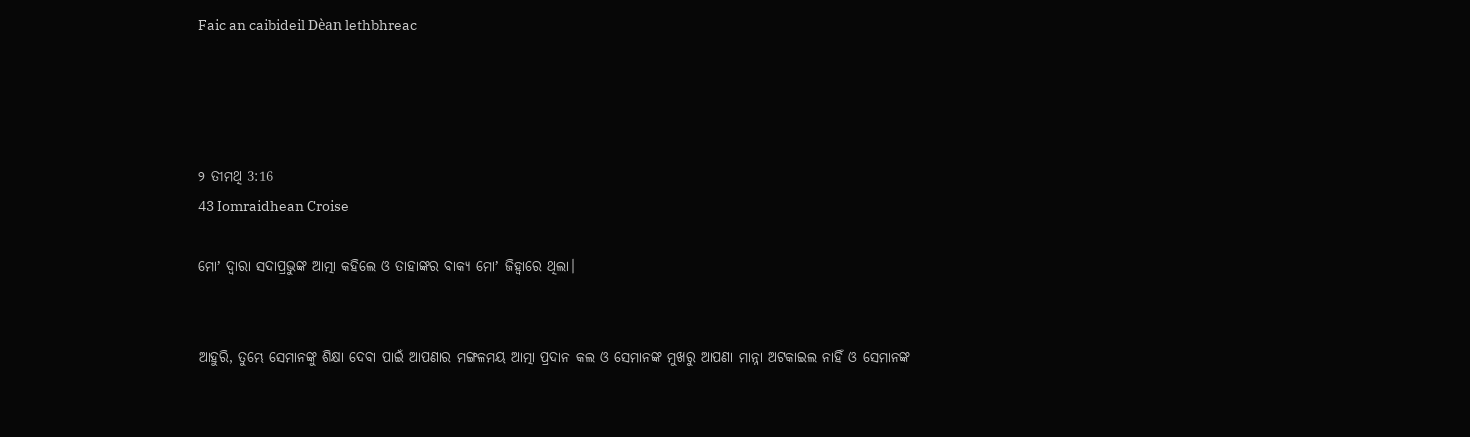Faic an caibideil Dèan lethbhreac




୨ ତୀମଥି 3:16
43 Iomraidhean Croise

ମୋʼ ଦ୍ୱାରା ସଦାପ୍ରଭୁଙ୍କ ଆତ୍ମା କହିଲେ ଓ ତାହାଙ୍କର ବାକ୍ୟ ମୋʼ ଜିହ୍ୱାରେ ଥିଲା।


ଆହୁରି, ତୁମ୍ଭେ ସେମାନଙ୍କୁ ଶିକ୍ଷା ଦେବା ପାଇଁ ଆପଣାର ମଙ୍ଗଳମୟ ଆତ୍ମା ପ୍ରଦାନ କଲ ଓ ସେମାନଙ୍କ ମୁଖରୁ ଆପଣା ମାନ୍ନା ଅଟକାଇଲ ନାହିଁ ଓ ସେମାନଙ୍କ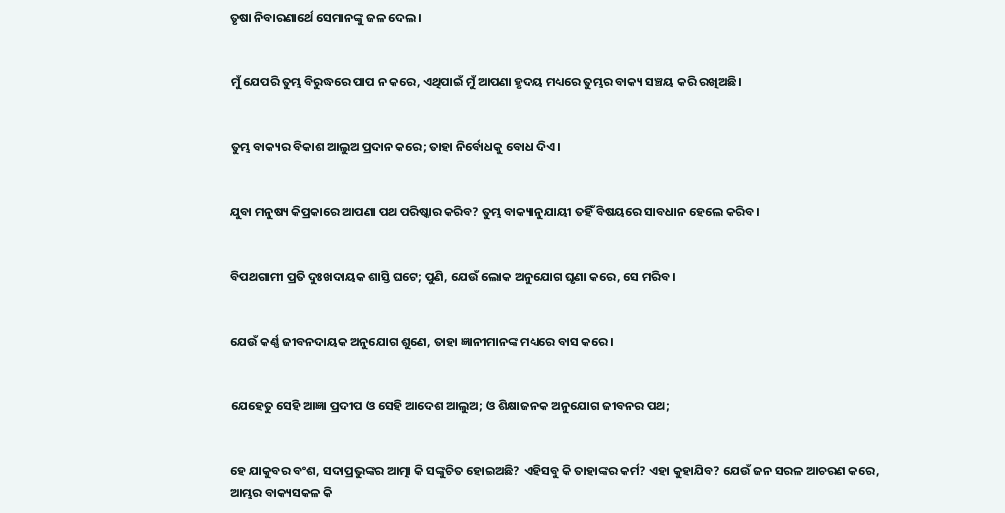ତୃଷା ନିବାରଣାର୍ଥେ ସେମାନଙ୍କୁ ଜଳ ଦେଲ।


ମୁଁ ଯେପରି ତୁମ୍ଭ ବିରୁଦ୍ଧରେ ପାପ ନ କରେ, ଏଥିପାଇଁ ମୁଁ ଆପଣା ହୃଦୟ ମଧ୍ୟରେ ତୁମ୍ଭର ବାକ୍ୟ ସଞ୍ଚୟ କରି ରଖିଅଛି।


ତୁମ୍ଭ ବାକ୍ୟର ବିକାଶ ଆଲୁଅ ପ୍ରଦାନ କରେ; ତାହା ନିର୍ବୋଧକୁ ବୋଧ ଦିଏ।


ଯୁବା ମନୁଷ୍ୟ କିପ୍ରକାରେ ଆପଣା ପଥ ପରିଷ୍କାର କରିବ? ତୁମ୍ଭ ବାକ୍ୟାନୁଯାୟୀ ତହିଁ ବିଷୟରେ ସାବଧାନ ହେଲେ କରିବ।


ବିପଥଗାମୀ ପ୍ରତି ଦୁଃଖଦାୟକ ଶାସ୍ତି ଘଟେ; ପୁଣି, ଯେଉଁ ଲୋକ ଅନୁଯୋଗ ଘୃଣା କରେ, ସେ ମରିବ।


ଯେଉଁ କର୍ଣ୍ଣ ଜୀବନଦାୟକ ଅନୁଯୋଗ ଶୁଣେ, ତାହା ଜ୍ଞାନୀମାନଙ୍କ ମଧ୍ୟରେ ବାସ କରେ।


ଯେହେତୁ ସେହି ଆଜ୍ଞା ପ୍ରଦୀପ ଓ ସେହି ଆଦେଶ ଆଲୁଅ; ଓ ଶିକ୍ଷାଜନକ ଅନୁଯୋଗ ଜୀବନର ପଥ;


ହେ ଯାକୁବର ବଂଶ, ସଦାପ୍ରଭୁଙ୍କର ଆତ୍ମା କି ସଙ୍କୁଚିତ ହୋଇଅଛି? ଏହିସବୁ କି ତାହାଙ୍କର କର୍ମ? ଏହା କୁହାଯିବ? ଯେଉଁ ଜନ ସରଳ ଆଚରଣ କରେ, ଆମ୍ଭର ବାକ୍ୟସକଳ କି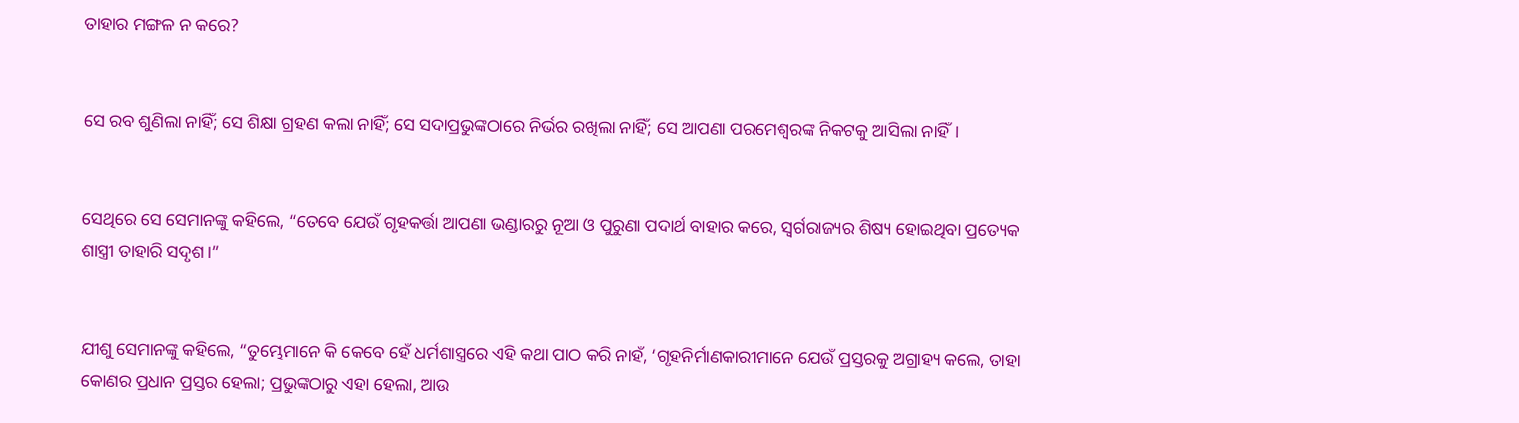ତାହାର ମଙ୍ଗଳ ନ କରେ?


ସେ ରବ ଶୁଣିଲା ନାହିଁ; ସେ ଶିକ୍ଷା ଗ୍ରହଣ କଲା ନାହିଁ; ସେ ସଦାପ୍ରଭୁଙ୍କଠାରେ ନିର୍ଭର ରଖିଲା ନାହିଁ; ସେ ଆପଣା ପରମେଶ୍ୱରଙ୍କ ନିକଟକୁ ଆସିଲା ନାହିଁ।


ସେଥିରେ ସେ ସେମାନଙ୍କୁ କହିଲେ, “ତେବେ ଯେଉଁ ଗୃହକର୍ତ୍ତା ଆପଣା ଭଣ୍ଡାରରୁ ନୂଆ ଓ ପୁରୁଣା ପଦାର୍ଥ ବାହାର କରେ, ସ୍ୱର୍ଗରାଜ୍ୟର ଶିଷ୍ୟ ହୋଇଥିବା ପ୍ରତ୍ୟେକ ଶାସ୍ତ୍ରୀ ତାହାରି ସଦୃଶ।”


ଯୀଶୁ ସେମାନଙ୍କୁ କହିଲେ, “ତୁମ୍ଭେମାନେ କି କେବେ ହେଁ ଧର୍ମଶାସ୍ତ୍ରରେ ଏହି କଥା ପାଠ କରି ନାହଁ, ‘ଗୃହନିର୍ମାଣକାରୀମାନେ ଯେଉଁ ପ୍ରସ୍ତରକୁ ଅଗ୍ରାହ୍ୟ କଲେ, ତାହା କୋଣର ପ୍ରଧାନ ପ୍ରସ୍ତର ହେଲା; ପ୍ରଭୁଙ୍କଠାରୁ ଏହା ହେଲା, ଆଉ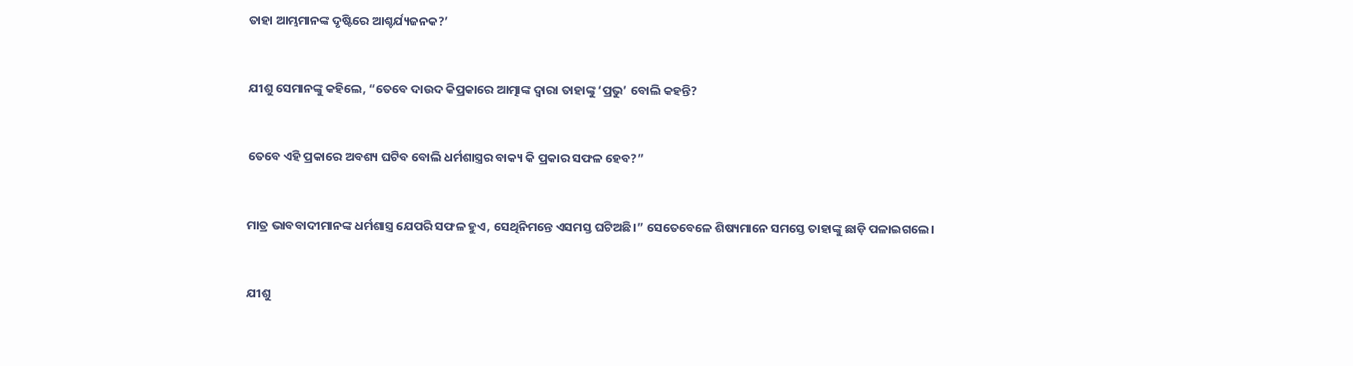ତାହା ଆମ୍ଭମାନଙ୍କ ଦୃଷ୍ଟିରେ ଆଶ୍ଚର୍ଯ୍ୟଜନକ?’


ଯୀଶୁ ସେମାନଙ୍କୁ କହିଲେ, “ତେବେ ଦାଉଦ କିପ୍ରକାରେ ଆତ୍ମାଙ୍କ ଦ୍ୱାରା ତାହାଙ୍କୁ ‘ପ୍ରଭୁ’ ବୋଲି କହନ୍ତି?


ତେବେ ଏହି ପ୍ରକାରେ ଅବଶ୍ୟ ଘଟିବ ବୋଲି ଧର୍ମଶାସ୍ତ୍ରର ବାକ୍ୟ କି ପ୍ରକାର ସଫଳ ହେବ?”


ମାତ୍ର ଭାବବାଦୀମାନଙ୍କ ଧର୍ମଶାସ୍ତ୍ର ଯେପରି ସଫଳ ହୁଏ, ସେଥିନିମନ୍ତେ ଏସମସ୍ତ ଘଟିଅଛି।” ସେତେବେଳେ ଶିଷ୍ୟମାନେ ସମସ୍ତେ ତାହାଙ୍କୁ ଛାଡ଼ି ପଳାଇଗଲେ।


ଯୀଶୁ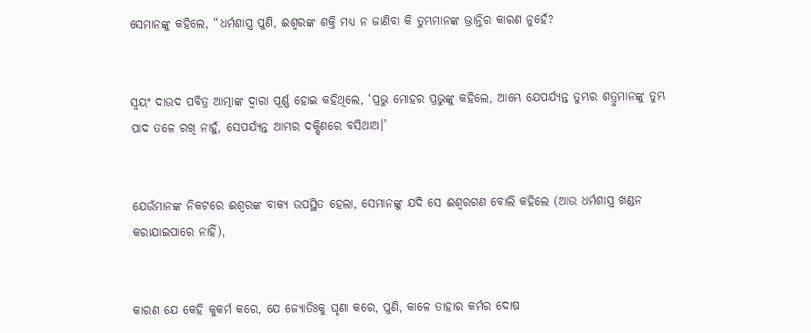ସେମାନଙ୍କୁ କହିଲେ, “ଧର୍ମଶାସ୍ତ୍ର ପୁଣି, ଈଶ୍ବରଙ୍କ ଶକ୍ତି ମଧ୍ୟ ନ ଜାଣିବା କି ତୁମ୍ଭମାନଙ୍କ ଭ୍ରାନ୍ତିର କାରଣ ନୁହେଁ?


ସ୍ୱୟଂ ଦାଉଦ ପବିତ୍ର ଆତ୍ମାଙ୍କ ଦ୍ୱାରା ପୂର୍ଣ୍ଣ ହୋଇ କହିଥିଲେ, ‘ପ୍ରଭୁ ମୋହର ପ୍ରଭୁଙ୍କୁ କହିଲେ, ଆମ୍ଭେ ଯେପର୍ଯ୍ୟନ୍ତ ତୁମ୍ଭର ଶତ୍ରୁମାନଙ୍କୁ ତୁମ୍ଭ ପାଦ ତଳେ ରଖି ନାହୁଁ, ସେପର୍ଯ୍ୟନ୍ତ ଆମ୍ଭର ଦକ୍ଷିଣରେ ବସିଥାଅ।’


ଯେଉଁମାନଙ୍କ ନିକଟରେ ଈଶ୍ବରଙ୍କ ବାକ୍ୟ ଉପସ୍ଥିତ ହେଲା, ସେମାନଙ୍କୁ ଯଦି ସେ ଈଶ୍ବରଗଣ ବୋଲି କହିଲେ (ଆଉ ଧର୍ମଶାସ୍ତ୍ର ଖଣ୍ଡନ କରାଯାଇପାରେ ନାହିଁ),


କାରଣ ଯେ କେହି କୁକର୍ମ କରେ, ଯେ ଜ୍ୟୋତିଃକୁ ଘୃଣା କରେ, ପୁଣି, କାଳେ ତାହାର କର୍ମର ଦୋଷ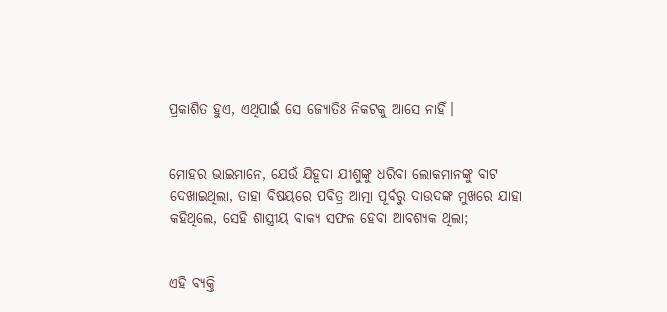ପ୍ରକାଶିତ ହୁଏ, ଏଥିପାଇଁ ସେ ଜ୍ୟୋତିଃ ନିକଟକୁ ଆସେ ନାହିଁ।


ମୋହର ଭାଇମାନେ, ଯେଉଁ ଯିହୂଦା ଯୀଶୁଙ୍କୁ ଧରିବା ଲୋକମାନଙ୍କୁ ବାଟ ଦେଖାଇଥିଲା, ତାହା ବିଷୟରେ ପବିତ୍ର ଆତ୍ମା ପୂର୍ବରୁ ଦାଉଦଙ୍କ ମୁଖରେ ଯାହା କହିଥିଲେ, ସେହି ଶାସ୍ତ୍ରୀୟ ବାକ୍ୟ ସଫଳ ହେବା ଆବଶ୍ୟକ ଥିଲା;


ଏହି ବ୍ୟକ୍ତି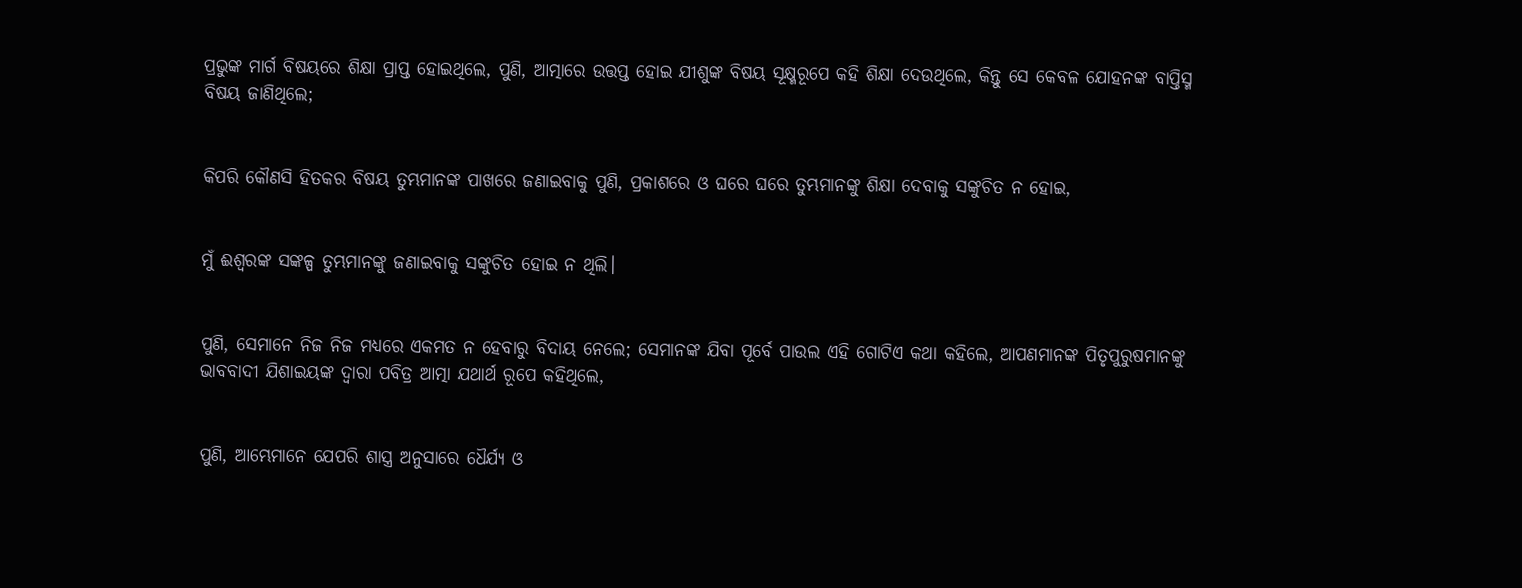ପ୍ରଭୁଙ୍କ ମାର୍ଗ ବିଷୟରେ ଶିକ୍ଷା ପ୍ରାପ୍ତ ହୋଇଥିଲେ, ପୁଣି, ଆତ୍ମାରେ ଉତ୍ତପ୍ତ ହୋଇ ଯୀଶୁଙ୍କ ବିଷୟ ସୂକ୍ଷ୍ମରୂପେ କହି ଶିକ୍ଷା ଦେଉଥିଲେ, କିନ୍ତୁ ସେ କେବଳ ଯୋହନଙ୍କ ବାପ୍ତିସ୍ମ ବିଷୟ ଜାଣିଥିଲେ;


କିପରି କୌଣସି ହିତକର ବିଷୟ ତୁମ୍ଭମାନଙ୍କ ପାଖରେ ଜଣାଇବାକୁ ପୁଣି, ପ୍ରକାଶରେ ଓ ଘରେ ଘରେ ତୁମ୍ଭମାନଙ୍କୁ ଶିକ୍ଷା ଦେବାକୁ ସଙ୍କୁଚିତ ନ ହୋଇ,


ମୁଁ ଈଶ୍ବରଙ୍କ ସଙ୍କଳ୍ପ ତୁମ୍ଭମାନଙ୍କୁ ଜଣାଇବାକୁ ସଙ୍କୁଚିତ ହୋଇ ନ ଥିଲି।


ପୁଣି, ସେମାନେ ନିଜ ନିଜ ମଧ୍ୟରେ ଏକମତ ନ ହେବାରୁ ବିଦାୟ ନେଲେ; ସେମାନଙ୍କ ଯିବା ପୂର୍ବେ ପାଉଲ ଏହି ଗୋଟିଏ କଥା କହିଲେ, ଆପଣମାନଙ୍କ ପିତୃପୁରୁଷମାନଙ୍କୁ ଭାବବାଦୀ ଯିଶାଇୟଙ୍କ ଦ୍ୱାରା ପବିତ୍ର ଆତ୍ମା ଯଥାର୍ଥ ରୂପେ କହିଥିଲେ,


ପୁଣି, ଆମ୍ଭେମାନେ ଯେପରି ଶାସ୍ତ୍ର ଅନୁସାରେ ଧୈର୍ଯ୍ୟ ଓ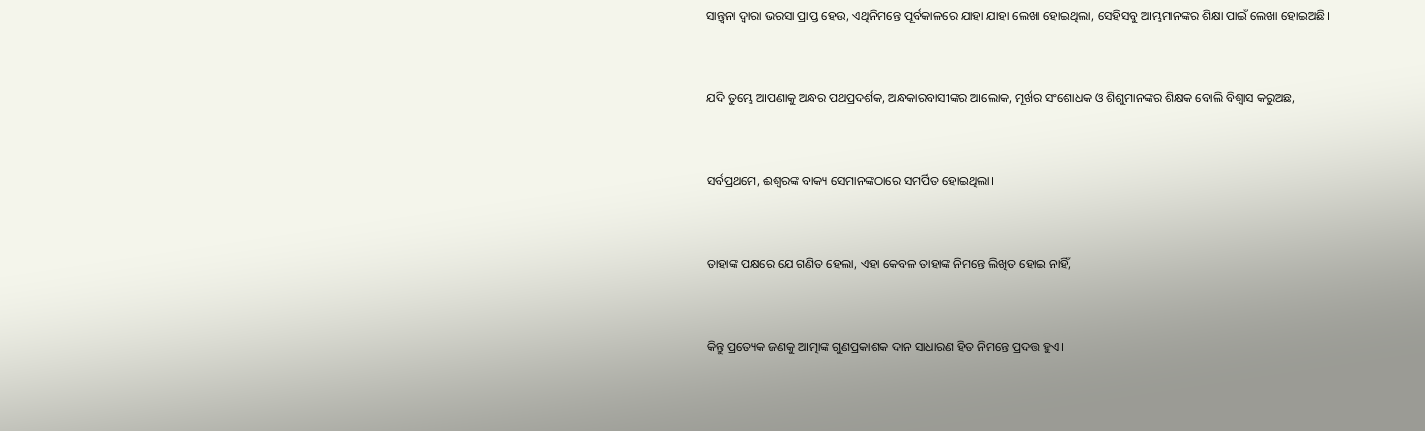ସାନ୍ତ୍ୱନା ଦ୍ୱାରା ଭରସା ପ୍ରାପ୍ତ ହେଉ, ଏଥିନିମନ୍ତେ ପୂର୍ବକାଳରେ ଯାହା ଯାହା ଲେଖା ହୋଇଥିଲା, ସେହିସବୁ ଆମ୍ଭମାନଙ୍କର ଶିକ୍ଷା ପାଇଁ ଲେଖା ହୋଇଅଛି।


ଯଦି ତୁମ୍ଭେ ଆପଣାକୁ ଅନ୍ଧର ପଥପ୍ରଦର୍ଶକ, ଅନ୍ଧକାରବାସୀଙ୍କର ଆଲୋକ, ମୂର୍ଖର ସଂଶୋଧକ ଓ ଶିଶୁମାନଙ୍କର ଶିକ୍ଷକ ବୋଲି ବିଶ୍ୱାସ କରୁଅଛ,


ସର୍ବପ୍ରଥମେ, ଈଶ୍ବରଙ୍କ ବାକ୍ୟ ସେମାନଙ୍କଠାରେ ସମର୍ପିତ ହୋଇଥିଲା।


ତାହାଙ୍କ ପକ୍ଷରେ ଯେ ଗଣିତ ହେଲା, ଏହା କେବଳ ତାହାଙ୍କ ନିମନ୍ତେ ଲିଖିତ ହୋଇ ନାହିଁ,


କିନ୍ତୁ ପ୍ରତ୍ୟେକ ଜଣକୁ ଆତ୍ମାଙ୍କ ଗୁଣପ୍ରକାଶକ ଦାନ ସାଧାରଣ ହିତ ନିମନ୍ତେ ପ୍ରଦତ୍ତ ହୁଏ।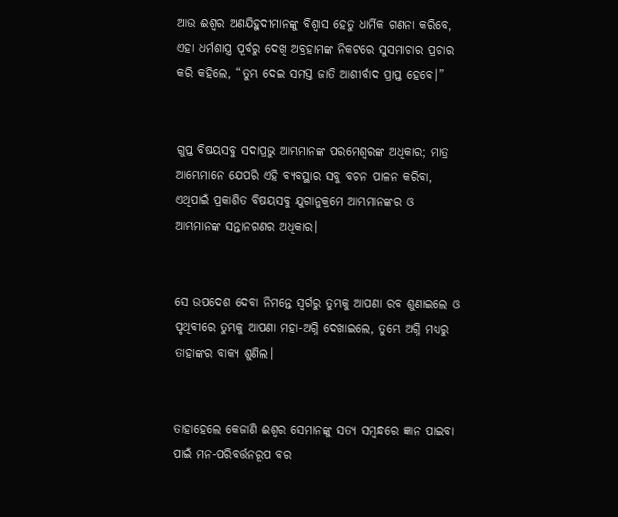ଆଉ ଈଶ୍ବର ଅଣଯିହୁଦୀମାନଙ୍କୁ ବିଶ୍ୱାସ ହେତୁ ଧାର୍ମିକ ଗଣନା କରିବେ, ଏହା ଧର୍ମଶାସ୍ତ୍ର ପୂର୍ବରୁ ଦେଖି ଅବ୍ରହାମଙ୍କ ନିକଟରେ ସୁସମାଚାର ପ୍ରଚାର କରି କହିଲେ, “ତୁମ୍ଭ ଦେଇ ସମସ୍ତ ଜାତି ଆଶୀର୍ବାଦ ପ୍ରାପ୍ତ ହେବେ।”


ଗୁପ୍ତ ବିଷୟସବୁ ସଦାପ୍ରଭୁ ଆମ୍ଭମାନଙ୍କ ପରମେଶ୍ୱରଙ୍କ ଅଧିକାର; ମାତ୍ର ଆମ୍ଭେମାନେ ଯେପରି ଏହି ବ୍ୟବସ୍ଥାର ସବୁ ବଚନ ପାଳନ କରିବା, ଏଥିପାଇଁ ପ୍ରକାଶିତ ବିଷୟସବୁ ଯୁଗାନୁକ୍ରମେ ଆମ୍ଭମାନଙ୍କର ଓ ଆମ୍ଭମାନଙ୍କ ସନ୍ତାନଗଣର ଅଧିକାର।


ସେ ଉପଦେଶ ଦେବା ନିମନ୍ତେ ସ୍ୱର୍ଗରୁ ତୁମ୍ଭକୁ ଆପଣା ରବ ଶୁଣାଇଲେ ଓ ପୃଥିବୀରେ ତୁମ୍ଭକୁ ଆପଣା ମହା-ଅଗ୍ନି ଦେଖାଇଲେ, ତୁମ୍ଭେ ଅଗ୍ନି ମଧ୍ୟରୁ ତାହାଙ୍କର ବାକ୍ୟ ଶୁଣିଲ।


ତାହାହେଲେ କେଜାଣି ଈଶ୍ବର ସେମାନଙ୍କୁ ସତ୍ୟ ସମ୍ବନ୍ଧରେ ଜ୍ଞାନ ପାଇବା ପାଇଁ ମନ-ପରିବର୍ତ୍ତନରୂପ ବର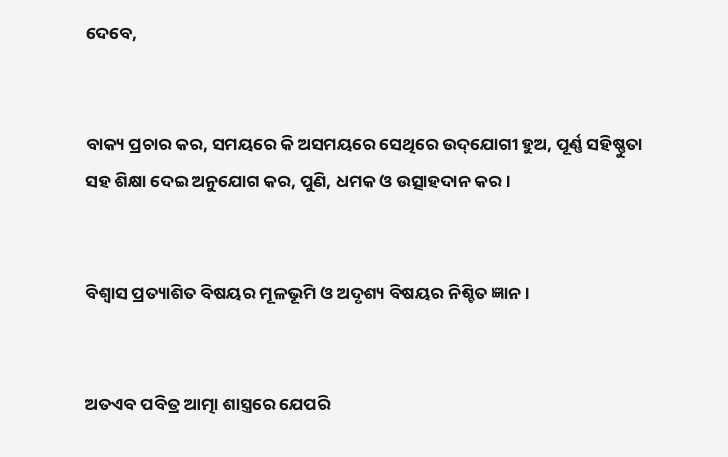ଦେବେ,


ବାକ୍ୟ ପ୍ରଚାର କର, ସମୟରେ କି ଅସମୟରେ ସେଥିରେ ଉଦ୍‌ଯୋଗୀ ହୁଅ, ପୂର୍ଣ୍ଣ ସହିଷ୍ଣୁତା ସହ ଶିକ୍ଷା ଦେଇ ଅନୁଯୋଗ କର, ପୁଣି, ଧମକ ଓ ଉତ୍ସାହଦାନ କର।


ବିଶ୍ୱାସ ପ୍ରତ୍ୟାଶିତ ବିଷୟର ମୂଳଭୂମି ଓ ଅଦୃଶ୍ୟ ବିଷୟର ନିଶ୍ଚିତ ଜ୍ଞାନ।


ଅତଏବ ପବିତ୍ର ଆତ୍ମା ଶାସ୍ତ୍ରରେ ଯେପରି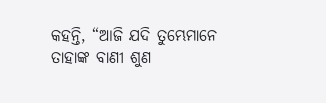କହନ୍ତି, “ଆଜି ଯଦି ତୁମ୍ଭେମାନେ ତାହାଙ୍କ ବାଣୀ ଶୁଣ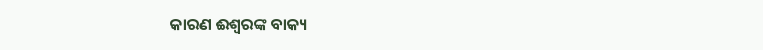କାରଣ ଈଶ୍ବରଙ୍କ ବାକ୍ୟ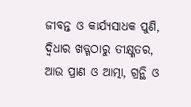ଜୀବନ୍ତ ଓ କାର୍ଯ୍ୟସାଧକ ପୁଣି, ଦ୍ୱିଧାର ଖଡ୍ଗଠାରୁ ତୀକ୍ଷ୍ଣତର, ଆଉ ପ୍ରାଣ ଓ ଆତ୍ମା, ଗ୍ରନ୍ଥି ଓ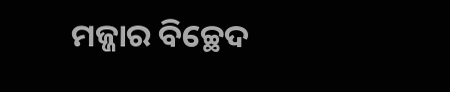ମଜ୍ଜାର ବିଚ୍ଛେଦ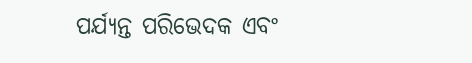ପର୍ଯ୍ୟନ୍ତ ପରିଭେଦକ ଏବଂ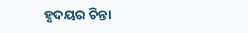ହୃଦୟର ଚିନ୍ତା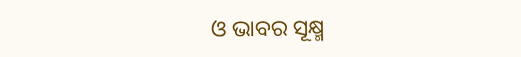ଓ ଭାବର ସୂକ୍ଷ୍ମ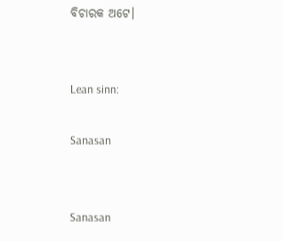ବିଚାରକ ଅଟେ।


Lean sinn:

Sanasan


Sanasan